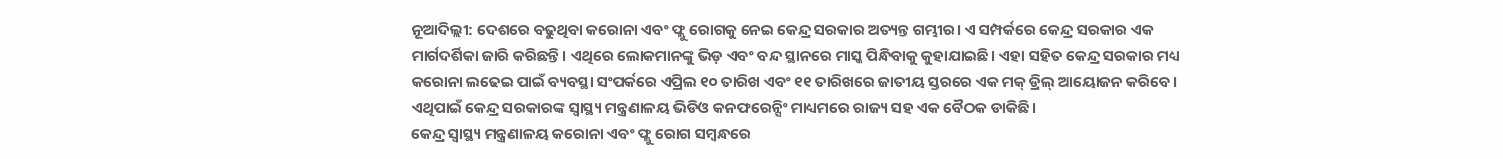ନୂଆଦିଲ୍ଲୀ: ଦେଶରେ ବଢୁଥିବା କରୋନା ଏବଂ ଫ୍ଲୁ ରୋଗକୁ ନେଇ କେନ୍ଦ୍ର ସରକାର ଅତ୍ୟନ୍ତ ଗମ୍ଭୀର। ଏ ସମ୍ପର୍କରେ କେନ୍ଦ୍ର ସରକାର ଏକ ମାର୍ଗଦର୍ଶିକା ଜାରି କରିଛନ୍ତି। ଏଥିରେ ଲୋକମାନଙ୍କୁ ଭିଡ଼ ଏବଂ ବନ୍ଦ ସ୍ଥାନରେ ମାସ୍କ ପିନ୍ଧିବାକୁ କୁହାଯାଇଛି। ଏହା ସହିତ କେନ୍ଦ୍ର ସରକାର ମଧ୍ୟ କରୋନା ଲଢେଇ ପାଇଁ ବ୍ୟବସ୍ଥା ସଂପର୍କରେ ଏପ୍ରିଲ ୧୦ ତାରିଖ ଏବଂ ୧୧ ତାରିଖରେ ଜାତୀୟ ସ୍ତରରେ ଏକ ମକ୍ ଡ୍ରିଲ୍ ଆୟୋଜନ କରିବେ। ଏଥିପାଇଁ କେନ୍ଦ୍ର ସରକାରଙ୍କ ସ୍ୱାସ୍ଥ୍ୟ ମନ୍ତ୍ରଣାଳୟ ଭିଡିଓ କନଫରେନ୍ସିଂ ମାଧ୍ୟମରେ ରାଜ୍ୟ ସହ ଏକ ବୈଠକ ଡାକିଛି।
କେନ୍ଦ୍ର ସ୍ୱାସ୍ଥ୍ୟ ମନ୍ତ୍ରଣାଳୟ କରୋନା ଏବଂ ଫ୍ଲୁ ରୋଗ ସମ୍ବନ୍ଧରେ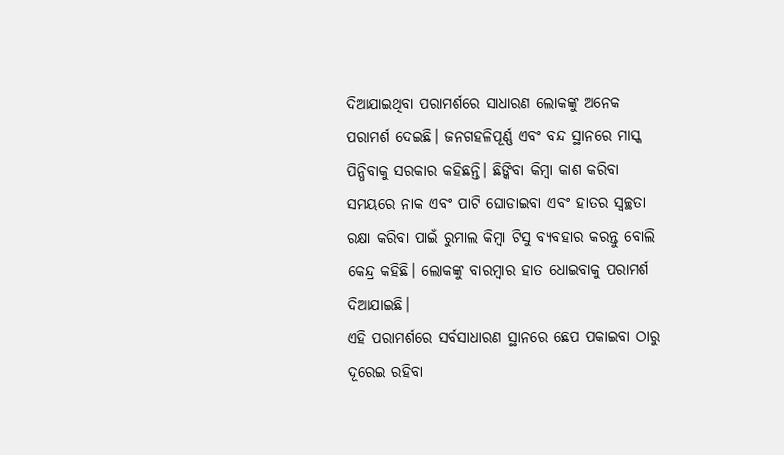ଦିଆଯାଇଥିବା ପରାମର୍ଶରେ ସାଧାରଣ ଲୋକଙ୍କୁ ଅନେକ ପରାମର୍ଶ ଦେଇଛି। ଜନଗହଳିପୂର୍ଣ୍ଣ ଏବଂ ବନ୍ଦ ସ୍ଥାନରେ ମାସ୍କ ପିନ୍ଧିବାକୁ ସରକାର କହିଛନ୍ତି। ଛିଙ୍କିବା କିମ୍ବା କାଶ କରିବା ସମୟରେ ନାକ ଏବଂ ପାଟି ଘୋଡାଇବା ଏବଂ ହାତର ସ୍ୱଚ୍ଛତା ରକ୍ଷା କରିବା ପାଇଁ ରୁମାଲ କିମ୍ବା ଟିସୁ ବ୍ୟବହାର କରନ୍ତୁ ବୋଲି କେନ୍ଦ୍ର କହିଛି। ଲୋକଙ୍କୁ ବାରମ୍ବାର ହାତ ଧୋଇବାକୁ ପରାମର୍ଶ ଦିଆଯାଇଛି।
ଏହି ପରାମର୍ଶରେ ସର୍ବସାଧାରଣ ସ୍ଥାନରେ ଛେପ ପକାଇବା ଠାରୁ ଦୂରେଇ ରହିବା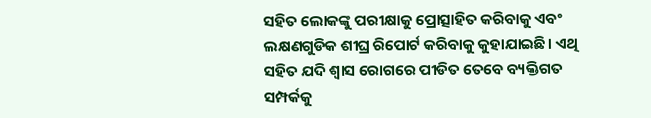ସହିତ ଲୋକଙ୍କୁ ପରୀକ୍ଷାକୁ ପ୍ରୋତ୍ସାହିତ କରିବାକୁ ଏବଂ ଲକ୍ଷଣଗୁଡିକ ଶୀଘ୍ର ରିପୋର୍ଟ କରିବାକୁ କୁହାଯାଇଛି। ଏଥି ସହିତ ଯଦି ଶ୍ୱାସ ରୋଗରେ ପୀଡିତ ତେବେ ବ୍ୟକ୍ତିଗତ ସମ୍ପର୍କକୁ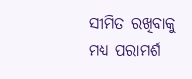ସୀମିତ ରଖିବାକୁ ମଧ୍ୟ ପରାମର୍ଶ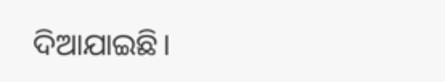ଦିଆଯାଇଛି।